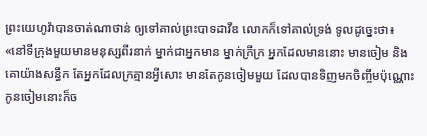ព្រះយេហូវ៉ាបានចាត់ណាថាន់ ឲ្យទៅគាល់ព្រះបាទដាវីឌ លោកក៏ទៅគាល់ទ្រង់ ទូលដូច្នេះថា៖ «នៅទីក្រុងមួយមានមនុស្សពីរនាក់ ម្នាក់ជាអ្នកមាន ម្នាក់ក្រីក្រ អ្នកដែលមាននោះ មានចៀម និងគោយ៉ាងសន្ធឹក តែអ្នកដែលក្រគ្មានអ្វីសោះ មានតែកូនចៀមមួយ ដែលបានទិញមកចិញ្ចឹមប៉ុណ្ណោះ កូនចៀមនោះក៏ច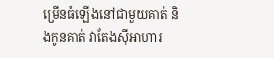ម្រើនធំឡើងនៅជាមួយគាត់ និងកូនគាត់ វាតែងស៊ីអាហារ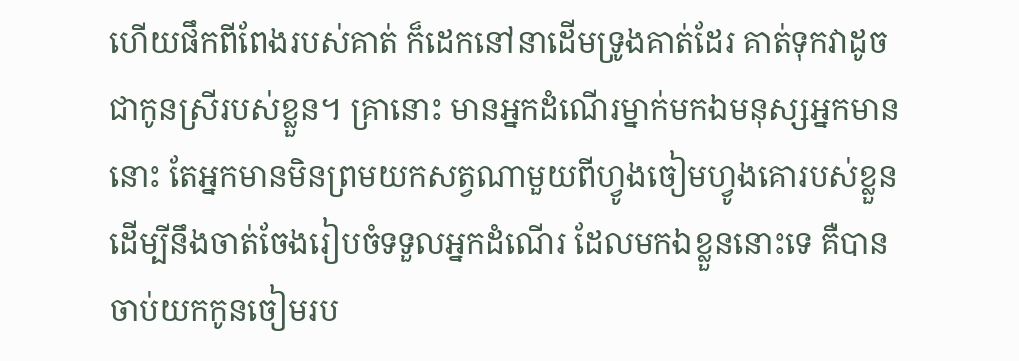ហើយផឹកពីពែងរបស់គាត់ ក៏ដេកនៅនាដើមទ្រូងគាត់ដែរ គាត់ទុកវាដូចជាកូនស្រីរបស់ខ្លួន។ គ្រានោះ មានអ្នកដំណើរម្នាក់មកឯមនុស្សអ្នកមាននោះ តែអ្នកមានមិនព្រមយកសត្វណាមួយពីហ្វូងចៀមហ្វូងគោរបស់ខ្លួន ដើម្បីនឹងចាត់ចែងរៀបចំទទួលអ្នកដំណើរ ដែលមកឯខ្លួននោះទេ គឺបានចាប់យកកូនចៀមរប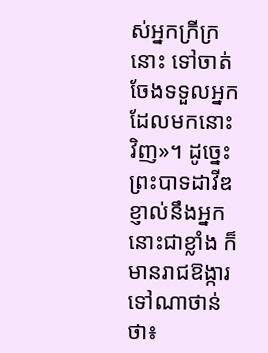ស់អ្នកក្រីក្រនោះ ទៅចាត់ចែងទទួលអ្នកដែលមកនោះវិញ»។ ដូច្នេះ ព្រះបាទដាវីឌខ្ញាល់នឹងអ្នកនោះជាខ្លាំង ក៏មានរាជឱង្ការទៅណាថាន់ថា៖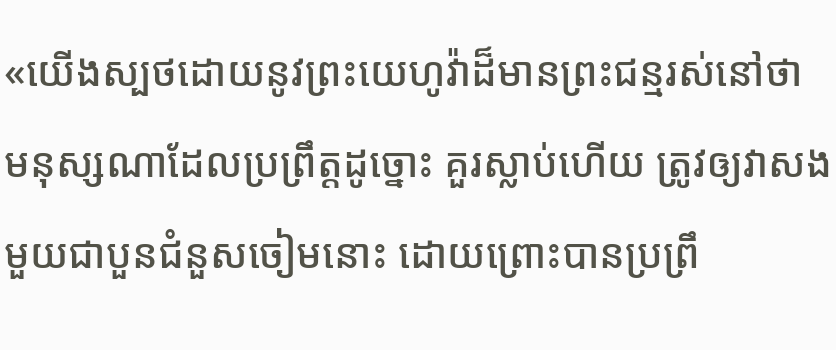«យើងស្បថដោយនូវព្រះយេហូវ៉ាដ៏មានព្រះជន្មរស់នៅថា មនុស្សណាដែលប្រព្រឹត្តដូច្នោះ គួរស្លាប់ហើយ ត្រូវឲ្យវាសងមួយជាបួនជំនួសចៀមនោះ ដោយព្រោះបានប្រព្រឹ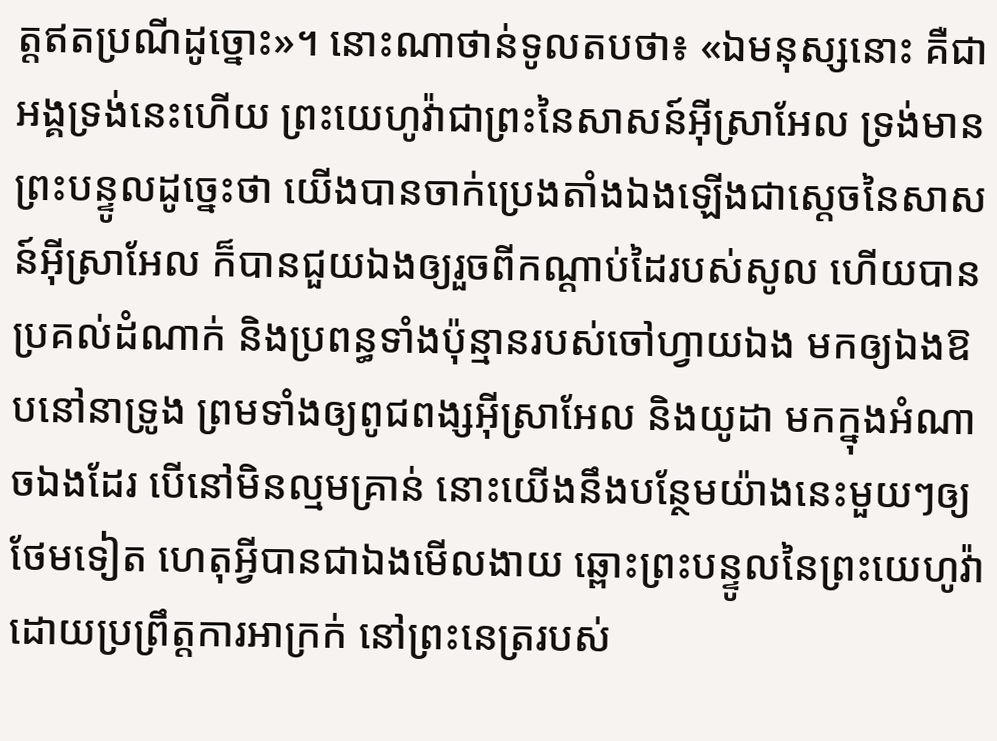ត្តឥតប្រណីដូច្នោះ»។ នោះណាថាន់ទូលតបថា៖ «ឯមនុស្សនោះ គឺជាអង្គទ្រង់នេះហើយ ព្រះយេហូវ៉ាជាព្រះនៃសាសន៍អ៊ីស្រាអែល ទ្រង់មានព្រះបន្ទូលដូច្នេះថា យើងបានចាក់ប្រេងតាំងឯងឡើងជាស្តេចនៃសាសន៍អ៊ីស្រាអែល ក៏បានជួយឯងឲ្យរួចពីកណ្ដាប់ដៃរបស់សូល ហើយបានប្រគល់ដំណាក់ និងប្រពន្ធទាំងប៉ុន្មានរបស់ចៅហ្វាយឯង មកឲ្យឯងឱបនៅនាទ្រូង ព្រមទាំងឲ្យពូជពង្សអ៊ីស្រាអែល និងយូដា មកក្នុងអំណាចឯងដែរ បើនៅមិនល្មមគ្រាន់ នោះយើងនឹងបន្ថែមយ៉ាងនេះមួយៗឲ្យថែមទៀត ហេតុអ្វីបានជាឯងមើលងាយ ឆ្ពោះព្រះបន្ទូលនៃព្រះយេហូវ៉ា ដោយប្រព្រឹត្តការអាក្រក់ នៅព្រះនេត្ររបស់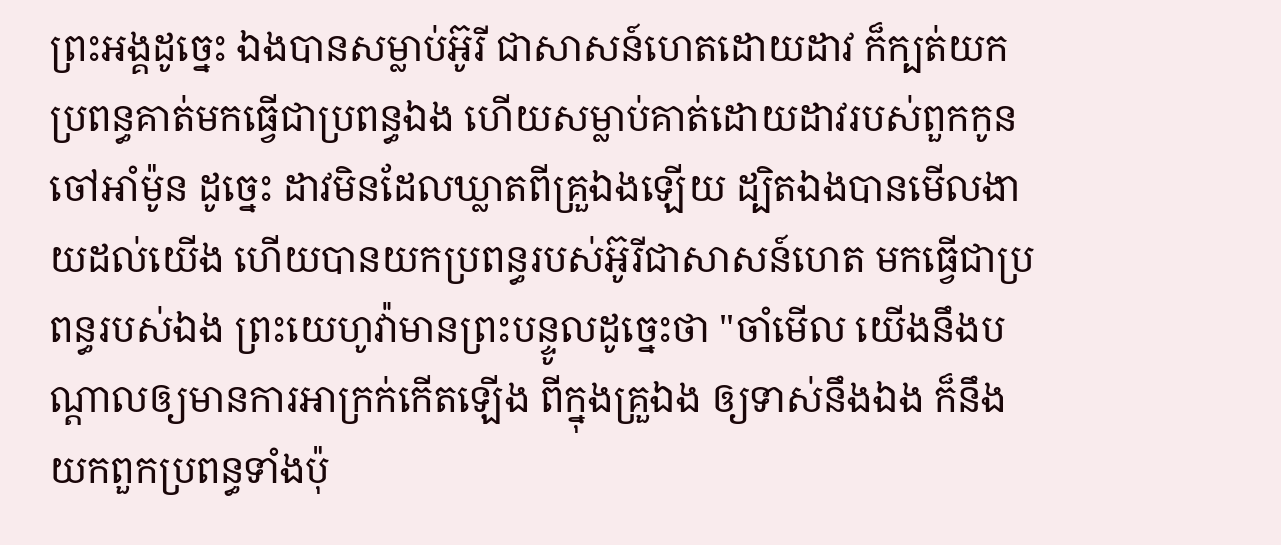ព្រះអង្គដូច្នេះ ឯងបានសម្លាប់អ៊ូរី ជាសាសន៍ហេតដោយដាវ ក៏ក្បត់យកប្រពន្ធគាត់មកធ្វើជាប្រពន្ធឯង ហើយសម្លាប់គាត់ដោយដាវរបស់ពួកកូនចៅអាំម៉ូន ដូច្នេះ ដាវមិនដែលឃ្លាតពីគ្រួឯងឡើយ ដ្បិតឯងបានមើលងាយដល់យើង ហើយបានយកប្រពន្ធរបស់អ៊ូរីជាសាសន៍ហេត មកធ្វើជាប្រពន្ធរបស់ឯង ព្រះយេហូវ៉ាមានព្រះបន្ទូលដូច្នេះថា "ចាំមើល យើងនឹងបណ្ដាលឲ្យមានការអាក្រក់កើតឡើង ពីក្នុងគ្រួឯង ឲ្យទាស់នឹងឯង ក៏នឹងយកពួកប្រពន្ធទាំងប៉ុ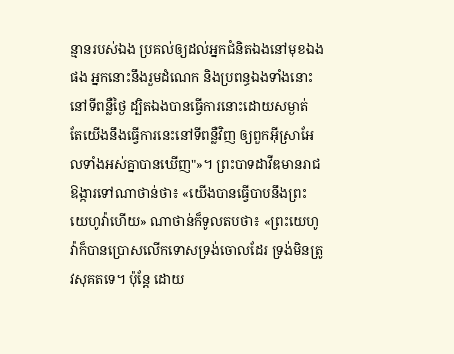ន្មានរបស់ឯង ប្រគល់ឲ្យដល់អ្នកជំនិតឯងនៅមុខឯងផង អ្នកនោះនឹងរួមដំណេក និងប្រពន្ធឯងទាំងនោះ នៅទីពន្លឺថ្ងៃ ដ្បិតឯងបានធ្វើការនោះដោយសម្ងាត់ តែយើងនឹងធ្វើការនេះនៅទីពន្លឺវិញ ឲ្យពួកអ៊ីស្រាអែលទាំងអស់គ្នាបានឃើញ"»។ ព្រះបាទដាវីឌមានរាជឱង្ការទៅណាថាន់ថា៖ «យើងបានធ្វើបាបនឹងព្រះយេហូវ៉ាហើយ» ណាថាន់ក៏ទូលតបថា៖ «ព្រះយេហូវ៉ាក៏បានប្រោសលើកទោសទ្រង់ចោលដែរ ទ្រង់មិនត្រូវសុគតទេ។ ប៉ុន្តែ ដោយ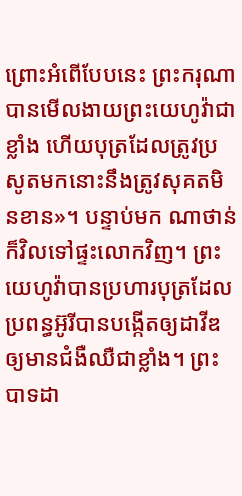ព្រោះអំពើបែបនេះ ព្រះករុណាបានមើលងាយព្រះយេហូវ៉ាជាខ្លាំង ហើយបុត្រដែលត្រូវប្រសូតមកនោះនឹងត្រូវសុគតមិនខាន»។ បន្ទាប់មក ណាថាន់ក៏វិលទៅផ្ទះលោកវិញ។ ព្រះយេហូវ៉ាបានប្រហារបុត្រដែលប្រពន្ធអ៊ូរីបានបង្កើតឲ្យដាវីឌ ឲ្យមានជំងឺឈឺជាខ្លាំង។ ព្រះបាទដា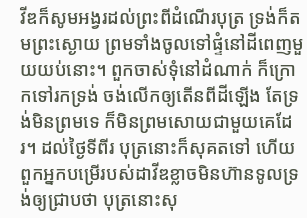វីឌក៏សូមអង្វរដល់ព្រះពីដំណើរបុត្រ ទ្រង់ក៏តមព្រះស្ងោយ ព្រមទាំងចូលទៅផ្ទំនៅដីពេញមួយយប់នោះ។ ពួកចាស់ទុំនៅដំណាក់ ក៏ក្រោកទៅរកទ្រង់ ចង់លើកឲ្យតើនពីដីឡើង តែទ្រង់មិនព្រមទេ ក៏មិនព្រមសោយជាមួយគេដែរ។ ដល់ថ្ងៃទីពីរ បុត្រនោះក៏សុគតទៅ ហើយពួកអ្នកបម្រើរបស់ដាវីឌខ្លាចមិនហ៊ានទូលទ្រង់ឲ្យជ្រាបថា បុត្រនោះសុ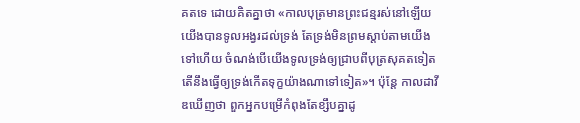គតទេ ដោយគិតគ្នាថា «កាលបុត្រមានព្រះជន្មរស់នៅឡើយ យើងបានទូលអង្វរដល់ទ្រង់ តែទ្រង់មិនព្រមស្តាប់តាមយើងទៅហើយ ចំណង់បើយើងទូលទ្រង់ឲ្យជ្រាបពីបុត្រសុគតទៀត តើនឹងធ្វើឲ្យទ្រង់កើតទុក្ខយ៉ាងណាទៅទៀត»។ ប៉ុន្តែ កាលដាវីឌឃើញថា ពួកអ្នកបម្រើកំពុងតែខ្សឹបគ្នាដូ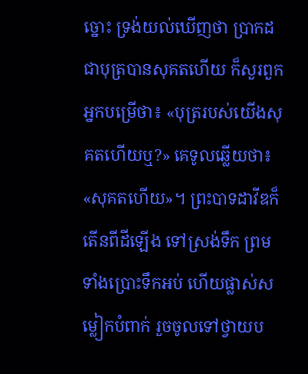ច្នោះ ទ្រង់យល់ឃើញថា ប្រាកដជាបុត្របានសុគតហើយ ក៏សួរពួកអ្នកបម្រើថា៖ «បុត្ររបស់យើងសុគតហើយឬ?» គេទូលឆ្លើយថា៖ «សុគតហើយ»។ ព្រះបាទដាវីឌក៏តើនពីដីឡើង ទៅស្រង់ទឹក ព្រមទាំងប្រោះទឹកអប់ ហើយផ្លាស់សម្លៀកបំពាក់ រួចចូលទៅថ្វាយប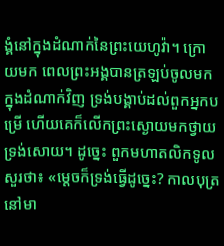ង្គំនៅក្នុងដំណាក់នៃព្រះយេហូវ៉ា។ ក្រោយមក ពេលព្រះអង្គបានត្រឡប់ចូលមកក្នុងដំណាក់វិញ ទ្រង់បង្គាប់ដល់ពួកអ្នកបម្រើ ហើយគេក៏លើកព្រះស្ងោយមកថ្វាយទ្រង់សោយ។ ដូច្នេះ ពួកមហាតលិកទូលសួរថា៖ «ម្តេចក៏ទ្រង់ធ្វើដូច្នេះ? កាលបុត្រនៅមា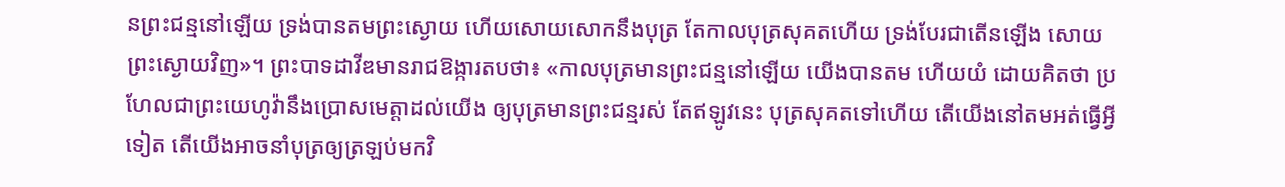នព្រះជន្មនៅឡើយ ទ្រង់បានតមព្រះស្ងោយ ហើយសោយសោកនឹងបុត្រ តែកាលបុត្រសុគតហើយ ទ្រង់បែរជាតើនឡើង សោយព្រះស្ងោយវិញ»។ ព្រះបាទដាវីឌមានរាជឱង្ការតបថា៖ «កាលបុត្រមានព្រះជន្មនៅឡើយ យើងបានតម ហើយយំ ដោយគិតថា ប្រហែលជាព្រះយេហូវ៉ានឹងប្រោសមេត្តាដល់យើង ឲ្យបុត្រមានព្រះជន្មរស់ តែឥឡូវនេះ បុត្រសុគតទៅហើយ តើយើងនៅតមអត់ធ្វើអ្វីទៀត តើយើងអាចនាំបុត្រឲ្យត្រឡប់មកវិ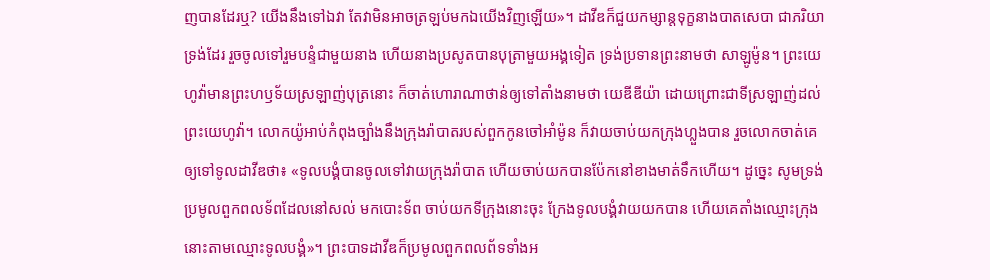ញបានដែរឬ? យើងនឹងទៅឯវា តែវាមិនអាចត្រឡប់មកឯយើងវិញឡើយ»។ ដាវីឌក៏ជួយកម្សាន្តទុក្ខនាងបាតសេបា ជាភរិយាទ្រង់ដែរ រួចចូលទៅរួមបន្ទំជាមួយនាង ហើយនាងប្រសូតបានបុត្រាមួយអង្គទៀត ទ្រង់ប្រទានព្រះនាមថា សាឡូម៉ូន។ ព្រះយេហូវ៉ាមានព្រះហឫទ័យស្រឡាញ់បុត្រនោះ ក៏ចាត់ហោរាណាថាន់ឲ្យទៅតាំងនាមថា យេឌីឌីយ៉ា ដោយព្រោះជាទីស្រឡាញ់ដល់ព្រះយេហូវ៉ា។ លោកយ៉ូអាប់កំពុងច្បាំងនឹងក្រុងរ៉ាបាតរបស់ពួកកូនចៅអាំម៉ូន ក៏វាយចាប់យកក្រុងហ្លួងបាន រួចលោកចាត់គេឲ្យទៅទូលដាវីឌថា៖ «ទូលបង្គំបានចូលទៅវាយក្រុងរ៉ាបាត ហើយចាប់យកបានប៉ែកនៅខាងមាត់ទឹកហើយ។ ដូច្នេះ សូមទ្រង់ប្រមូលពួកពលទ័ពដែលនៅសល់ មកបោះទ័ព ចាប់យកទីក្រុងនោះចុះ ក្រែងទូលបង្គំវាយយកបាន ហើយគេតាំងឈ្មោះក្រុងនោះតាមឈ្មោះទូលបង្គំ»។ ព្រះបាទដាវីឌក៏ប្រមូលពួកពលព័ទទាំងអ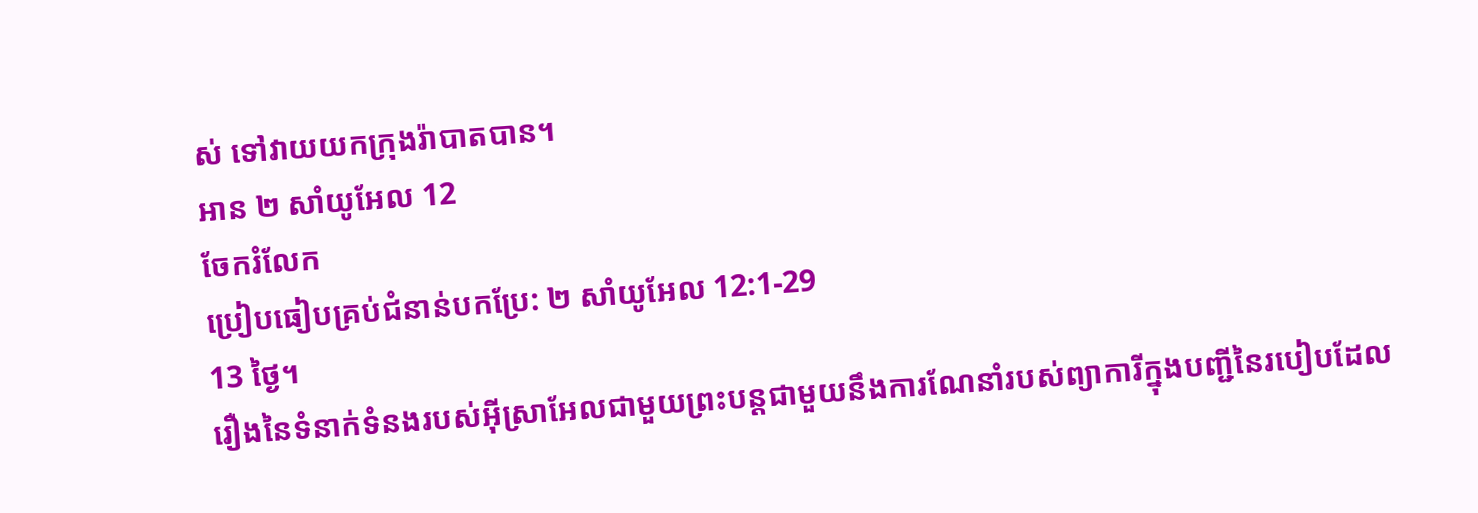ស់ ទៅវាយយកក្រុងរ៉ាបាតបាន។
អាន ២ សាំយូអែល 12
ចែករំលែក
ប្រៀបធៀបគ្រប់ជំនាន់បកប្រែ: ២ សាំយូអែល 12:1-29
13 ថ្ងៃ។
រឿងនៃទំនាក់ទំនងរបស់អ៊ីស្រាអែលជាមួយព្រះបន្តជាមួយនឹងការណែនាំរបស់ព្យាការីក្នុងបញ្ជីនៃរបៀបដែល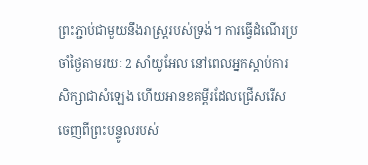ព្រះភ្ជាប់ជាមួយនឹងរាស្ដ្ររបស់ទ្រង់។ ការធ្វើដំណើរប្រចាំថ្ងៃតាមរយៈ 2 សាំយូអែល នៅពេលអ្នកស្តាប់ការសិក្សាជាសំឡេង ហើយអានខគម្ពីរដែលជ្រើសរើសចេញពីព្រះបន្ទូលរបស់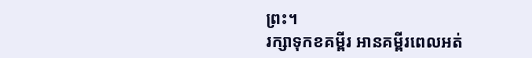ព្រះ។
រក្សាទុកខគម្ពីរ អានគម្ពីរពេលអត់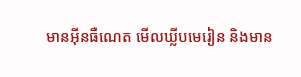មានអ៊ីនធឺណេត មើលឃ្លីបមេរៀន និងមាន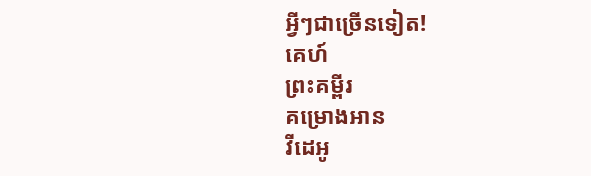អ្វីៗជាច្រើនទៀត!
គេហ៍
ព្រះគម្ពីរ
គម្រោងអាន
វីដេអូ